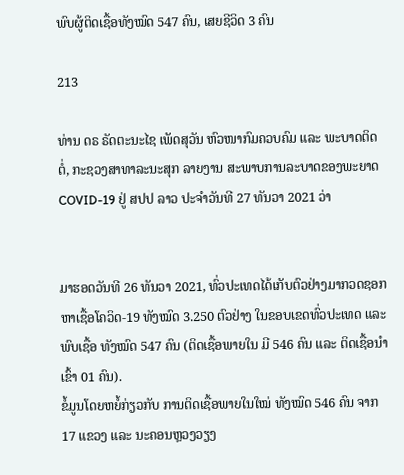ພົບຜູ້ຕິດເຊື້ອທັງໝົດ 547 ຄົນ, ເສຍຊີວິດ 3 ຄົນ

213

ທ່ານ ດຣ ຣັດຕະນະໄຊ ເພັດສຸວັນ ຫົວໜາກົມຄວບຄົມ ແລະ ພະບາດຕິດຕໍ່, ກະຊວງສາທາລະນະສຸກ ລາຍງານ ສະພາບການລະບາດຂອງພະຍາດ COVID-19 ຢູ່ ສປປ ລາວ ປະຈໍາວັນທີ 27 ທັນວາ 2021 ວ່າ


ມາຮອດວັນທີ 26 ທັນວາ 2021, ທົ່ວປະເທດໄດ້ເກັບຕົວຢ່າງມາກວດຊອກຫາເຊື້ອໂຄວິດ-19 ທັງໝົດ 3.250 ຕົວຢ່າງ ໃນຂອບເຂດທົ່ວປະເທດ ແລະ ພົບເຊື້ອ ທັງໝົດ 547 ຄົນ (ຕິດເຊື້ອພາຍໃນ ມີ 546 ຄົນ ແລະ ຕິດເຊື້ອນໍາເຂົ້າ 01 ຄົນ).
ຂໍ້ມູນໂດຍຫຍໍ້ກ່ຽວກັບ ການຕິດເຊື້ອພາຍໃນໃໝ່ ທັງໝົດ 546 ຄົນ ຈາກ 17 ແຂວງ ແລະ ນະຄອນຫຼວງວຽງ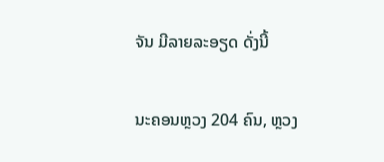ຈັນ ມີລາຍລະອຽດ ດັ່ງນີ້


ນະຄອນຫຼວງ 204 ຄົນ, ຫຼວງ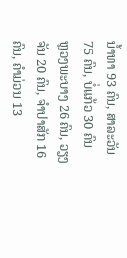ນໍ້າທາ 93 ຄົນ, ສາລະວັນ 75 ຄົນ, ບໍ່ແກ້ວ 30 ຄົນ
ຫຼວງພະບາງ 26 ຄົນ, ວຽງຈັນ 20 ຄົນ, ຈໍາປາສັກ 16 ຄົນ, ຄໍາມ່ວນ 13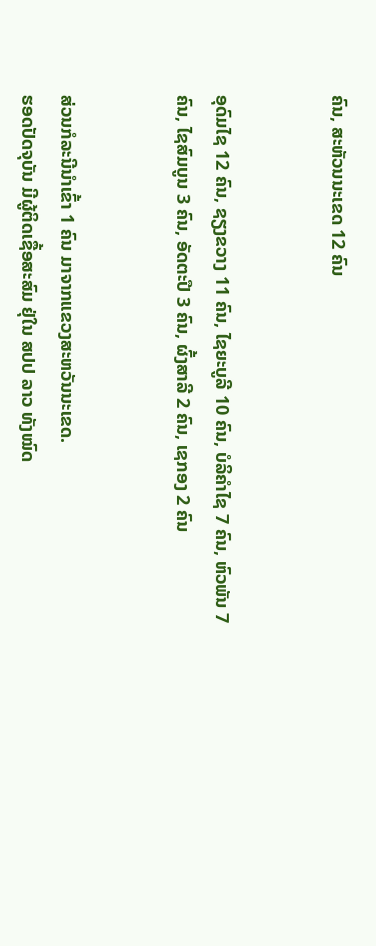ຄົນ, ສະຫັວນນະເຂດ 12 ຄົນ


ອຸດົມໄຊ 12 ຄົນ, ຊຽງຂວາງ 11 ຄົນ, ໄຊຍະບູລີ 10 ຄົນ, ບໍລິຄໍາໄຊ 7 ຄົນ, ຫົວພັນ 7 ຄົນ, ໄຊສົມບູນ 3 ຄົນ, ອັດຕະປື 3 ຄົນ, ຜົ້ງສາລີ 2 ຄົນ, ເຊກອງ 2 ຄົນ


ສ່ວນກໍລະນີນຳເຂົ້າ 1 ຄົນ ມາຈາກແຂວງສະຫວັນນະເຂດ.
ຮອດປັດຈຸບັນ ມີຜູ້ຕິດເຊື້ອສະສົມ ຢຸ່ໃນ ສປປ ລາວ ທັງໝົດ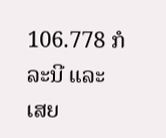106.778 ກໍລະນີ ແລະ ເສຍ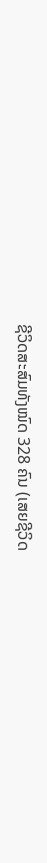ຊີວິດສະສົມທັງໝົດ 328 ຄົນ (ເສຍຊີວິດ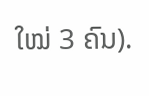ໃໝ່ 3 ຄົນ).